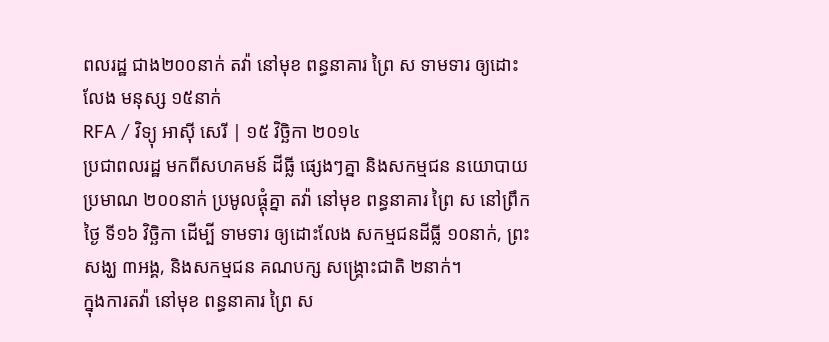ពលរដ្ឋ ជាង២០០នាក់ តវ៉ា នៅមុខ ពន្ធនាគារ ព្រៃ ស ទាមទារ ឲ្យដោះលែង មនុស្ស ១៥នាក់
RFA / វិទ្យុ អាស៊ី សេរី | ១៥ វិច្ឆិកា ២០១៤
ប្រជាពលរដ្ឋ មកពីសហគមន៍ ដីធ្លី ផ្សេងៗគ្នា និងសកម្មជន នយោបាយ ប្រមាណ ២០០នាក់ ប្រមូលផ្ដុំគ្នា តវ៉ា នៅមុខ ពន្ធនាគារ ព្រៃ ស នៅព្រឹកថ្ងៃ ទី១៦ វិច្ឆិកា ដើម្បី ទាមទារ ឲ្យដោះលែង សកម្មជនដីធ្លី ១០នាក់, ព្រះសង្ឃ ៣អង្គ, និងសកម្មជន គណបក្ស សង្គ្រោះជាតិ ២នាក់។
ក្នុងការតវ៉ា នៅមុខ ពន្ធនាគារ ព្រៃ ស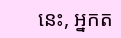នេះ, អ្នកត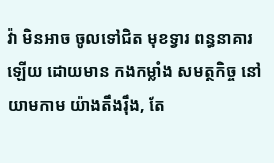វ៉ា មិនអាច ចូលទៅជិត មុខទ្វារ ពន្ធនាគារ ឡើយ ដោយមាន កងកម្លាំង សមត្ថកិច្ច នៅយាមកាម យ៉ាងតឹងរ៉ឹង, តែ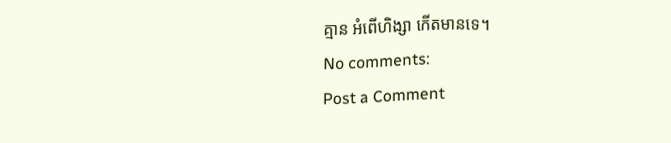គ្មាន អំពើហិង្សា កើតមានទេ។
No comments:
Post a Comment